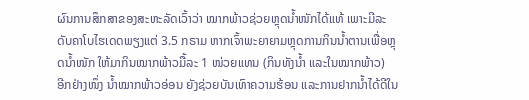ຜົນການສຶກສາຂອງສະຫະລັດເວົ້າວ່າ ໝາກພ້າວຊ່ວຍຫຼຸດນໍ້າໜັກໄດ້ແທ້ ເພາະມີລະດັບຄາໂບໄຮເດດພຽງແຕ່ 3.5 ກຣາມ ຫາກເຈົ້າພະຍາຍາມຫຼຸດການກິນນໍ້າຕານເພື່ອຫຼຸດນໍ້າໜັກ ໃຫ້ມາກິນໝາກພ້າວມື້ລະ 1 ໜ່ວຍແທນ (ກິນທັງນໍ້າ ແລະໃນໝາກພ້າວ)
ອີກຢ່າງໜຶ່ງ ນໍ້າໝາກພ້າວອ່ອນ ຍັງຊ່ວຍບັນເທົາຄວາມຮ້ອນ ແລະການຢາກນໍ້າໄດ້ດີໃນ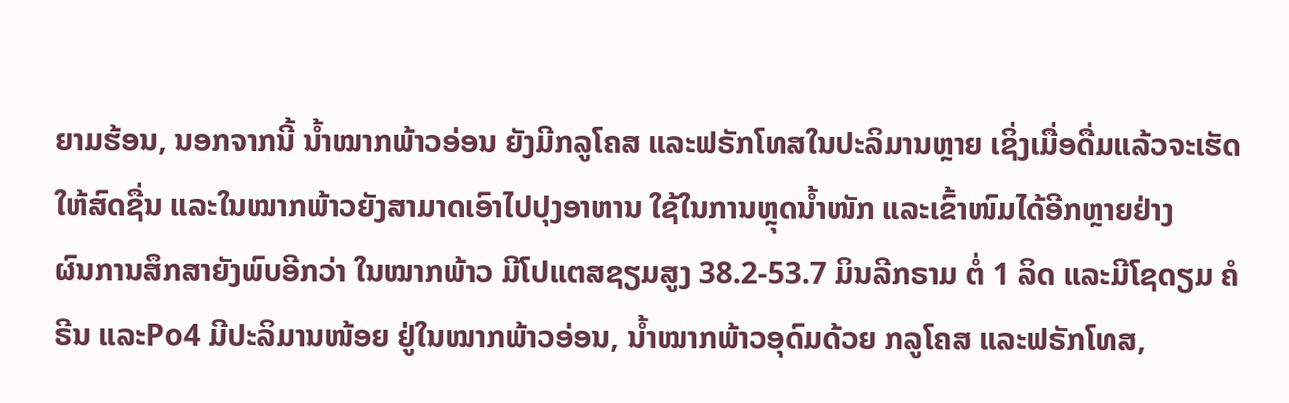ຍາມຮ້ອນ, ນອກຈາກນີ້ ນໍ້າໝາກພ້າວອ່ອນ ຍັງມີກລູໂຄສ ແລະຟຣັກໂທສໃນປະລິມານຫຼາຍ ເຊິ່ງເມື່ອດື່ມແລ້ວຈະເຮັດໃຫ້ສົດຊື່ນ ແລະໃນໝາກພ້າວຍັງສາມາດເອົາໄປປຸງອາຫານ ໃຊ້ໃນການຫຼຸດນໍ້າໜັກ ແລະເຂົ້າໜົມໄດ້ອີກຫຼາຍຢ່າງ
ຜົນການສຶກສາຍັງພົບອີກວ່າ ໃນໝາກພ້າວ ມີໂປແຕສຊຽມສູງ 38.2-53.7 ມິນລີກຣາມ ຕໍ່ 1 ລິດ ແລະມີໂຊດຽມ ຄໍຣີນ ແລະPo4 ມີປະລິມານໜ້ອຍ ຢູ່ໃນໝາກພ້າວອ່ອນ, ນໍ້າໝາກພ້າວອຸດົມດ້ວຍ ກລູໂຄສ ແລະຟຣັກໂທສ,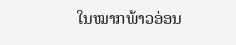ໃນໝາກພ້າວອ່ອນ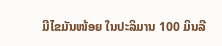ມີໄຂມັນໜ້ອຍ ໃນປະລິມານ 100 ມິນລີ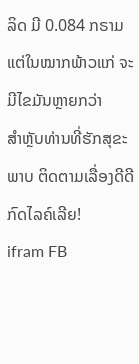ລິດ ມີ 0.084 ກຣາມ ແຕ່ໃນໝາກພ້າວແກ່ ຈະມີໄຂມັນຫຼາຍກວ່າ
ສຳຫຼັບທ່ານທີ່ຮັກສຸຂະພາບ ຕິດຕາມເລື່ອງດີດີ ກົດໄລຄ໌ເລີຍ!
ifram FB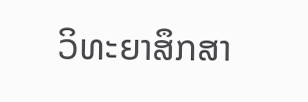ວິທະຍາສຶກສາ